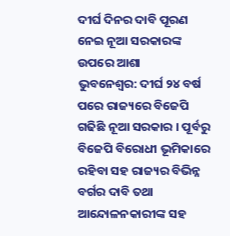ଦୀର୍ଘ ଦିନର ଦାବି ପୂରଣ ନେଇ ନୂଆ ସରକାରଙ୍କ ଉପରେ ଆଶା
ଭୁବନେଶ୍ବର: ଦୀର୍ଘ ୨୪ ବର୍ଷ ପରେ ରାଜ୍ୟରେ ବିଜେପି ଗଢିଛି ନୂଆ ସରକାର । ପୂର୍ବରୁ ବିଜେପି ବିରୋଧୀ ଭୂମିକାରେ ରହିବା ସହ ରାଜ୍ୟର ବିଭିନ୍ନ ବର୍ଗର ଦାବି ତଥା ଆନ୍ଦୋଳନକାରୀଙ୍କ ସହ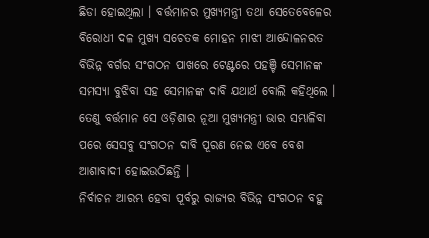ଛିଡା ହୋଇଥିଲା । ବର୍ତ୍ତମାନର ମୁଖ୍ୟମନ୍ତ୍ରୀ ତଥା ସେତେବେଳେର ବିରୋଧୀ ଦଳ ମୁଖ୍ୟ ସଚେତକ ମୋହନ ମାଝୀ ଆନ୍ଦୋଳନରତ ବିଭିନ୍ନ ବର୍ଗର ସଂଗଠନ ପାଖରେ ଟେଣ୍ଟରେ ପହଞ୍ଚି ସେମାନଙ୍କ ସମସ୍ୟା ବୁଝିବା ସହ ସେମାନଙ୍କ ଦାବି ଯଥାର୍ଥ ବୋଲି କହିଥିଲେ । ତେଣୁ ବର୍ତ୍ତମାନ ସେ ଓଡ଼ିଶାର ନୂଆ ମୁଖ୍ୟମନ୍ତ୍ରୀ ଭାର ସମ୍ଭାଳିବା ପରେ ସେସବୁ ସଂଗଠନ ଦାବି ପୂରଣ ନେଇ ଏବେ ବେଶ ଆଶାବାଦୀ ହୋଇଉଠିଛନ୍ତି ।
ନିର୍ବାଚନ ଆରମ୍ଭ ହେବା ପୂର୍ବରୁ ରାଜ୍ୟର ବିଭିନ୍ନ ସଂଗଠନ ବହୁ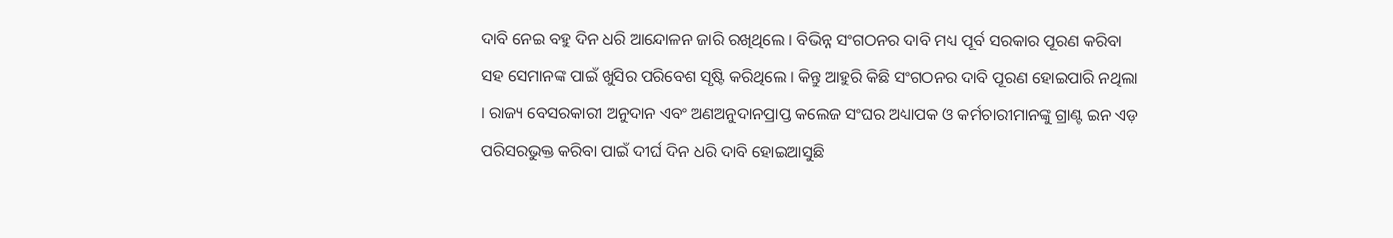ଦାବି ନେଇ ବହୁ ଦିନ ଧରି ଆନ୍ଦୋଳନ ଜାରି ରଖିଥିଲେ । ବିଭିନ୍ନ ସଂଗଠନର ଦାବି ମଧ୍ୟ ପୂର୍ବ ସରକାର ପୂରଣ କରିବା ସହ ସେମାନଙ୍କ ପାଇଁ ଖୁସିର ପରିବେଶ ସୃଷ୍ଟି କରିଥିଲେ । କିନ୍ତୁ ଆହୁରି କିଛି ସଂଗଠନର ଦାବି ପୂରଣ ହୋଇପାରି ନଥିଲା । ରାଜ୍ୟ ବେସରକାରୀ ଅନୁଦାନ ଏବଂ ଅଣଅନୁଦାନପ୍ରାପ୍ତ କଲେଜ ସଂଘର ଅଧ୍ୟାପକ ଓ କର୍ମଚାରୀମାନଙ୍କୁ ଗ୍ରାଣ୍ଟ ଇନ ଏଡ଼ ପରିସରଭୁକ୍ତ କରିବା ପାଇଁ ଦୀର୍ଘ ଦିନ ଧରି ଦାବି ହୋଇଆସୁଛି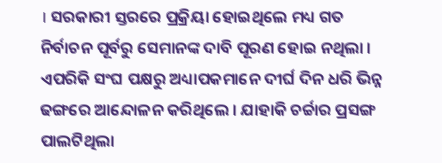। ସରକାରୀ ସ୍ତରରେ ପ୍ରକ୍ରିୟା ହୋଇଥିଲେ ମଧ୍ୟ ଗତ ନିର୍ବାଚନ ପୂର୍ବରୁ ସେମାନଙ୍କ ଦାବି ପୂରଣ ହୋଇ ନଥିଲା । ଏପରିକି ସଂଘ ପକ୍ଷରୁ ଅଧ୍ୟାପକମାନେ ଦୀର୍ଘ ଦିନ ଧରି ଭିନ୍ନ ଢଙ୍ଗରେ ଆନ୍ଦୋଳନ କରିଥିଲେ । ଯାହାକି ଚର୍ଚ୍ଚାର ପ୍ରସଙ୍ଗ ପାଲଟିଥିଲା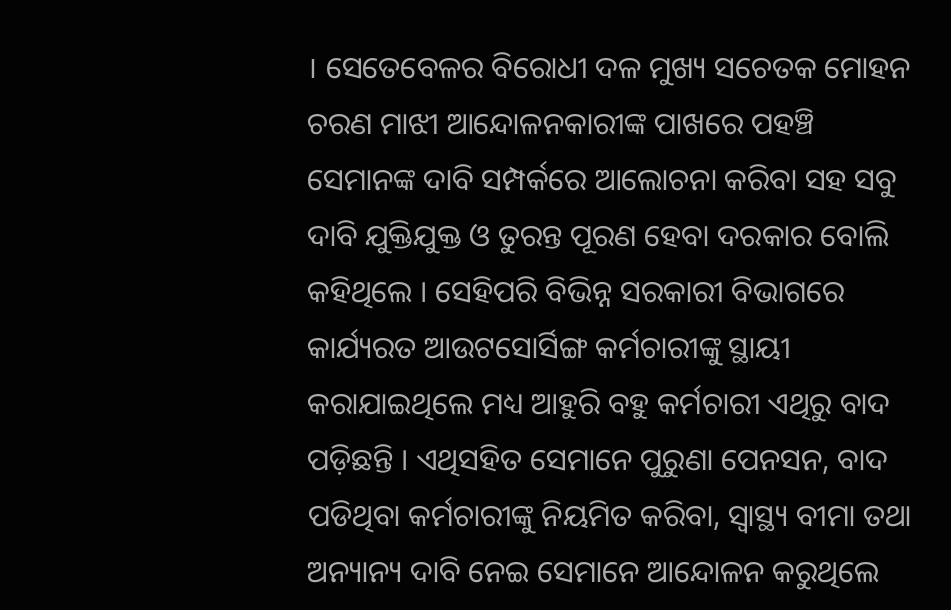। ସେତେବେଳର ବିରୋଧୀ ଦଳ ମୁଖ୍ୟ ସଚେତକ ମୋହନ ଚରଣ ମାଝୀ ଆନ୍ଦୋଳନକାରୀଙ୍କ ପାଖରେ ପହଞ୍ଚି ସେମାନଙ୍କ ଦାବି ସମ୍ପର୍କରେ ଆଲୋଚନା କରିବା ସହ ସବୁ ଦାବି ଯୁକ୍ତିଯୁକ୍ତ ଓ ତୁରନ୍ତ ପୂରଣ ହେବା ଦରକାର ବୋଲି କହିଥିଲେ । ସେହିପରି ବିଭିନ୍ନ ସରକାରୀ ବିଭାଗରେ କାର୍ଯ୍ୟରତ ଆଉଟସୋର୍ସିଙ୍ଗ କର୍ମଚାରୀଙ୍କୁ ସ୍ଥାୟୀ କରାଯାଇଥିଲେ ମଧ୍ୟ ଆହୁରି ବହୁ କର୍ମଚାରୀ ଏଥିରୁ ବାଦ ପଡ଼ିଛନ୍ତି । ଏଥିସହିତ ସେମାନେ ପୁରୁଣା ପେନସନ, ବାଦ ପଡିଥିବା କର୍ମଚାରୀଙ୍କୁ ନିୟମିତ କରିବା, ସ୍ୱାସ୍ଥ୍ୟ ବୀମା ତଥା ଅନ୍ୟାନ୍ୟ ଦାବି ନେଇ ସେମାନେ ଆନ୍ଦୋଳନ କରୁଥିଲେ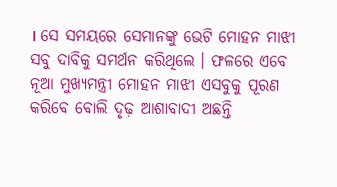। ସେ ସମୟରେ ସେମାନଙ୍କୁ ଭେଟି ମୋହନ ମାଝୀ ସବୁ ଦାବିକୁ ସମର୍ଥନ କରିଥିଲେ । ଫଳରେ ଏବେ ନୂଆ ମୁଖ୍ୟମନ୍ତ୍ରୀ ମୋହନ ମାଝୀ ଏସବୁକୁ ପୂରଣ କରିବେ ବୋଲି ଦୃଢ଼ ଆଶାବାଦୀ ଅଛନ୍ତି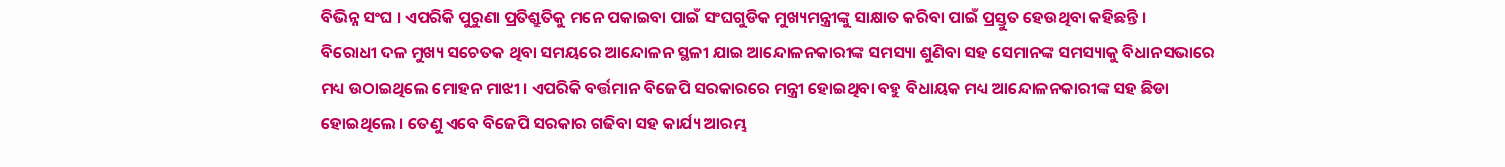ବିଭିନ୍ନ ସଂଘ । ଏପରିକି ପୁରୁଣା ପ୍ରତିଶ୍ରୁତିକୁ ମନେ ପକାଇବା ପାଇଁ ସଂଘଗୁଡିକ ମୁଖ୍ୟମନ୍ତ୍ରୀଙ୍କୁ ସାକ୍ଷାତ କରିବା ପାଇଁ ପ୍ରସ୍ତୁତ ହେଉଥିବା କହିଛନ୍ତି ।
ବିରୋଧୀ ଦଳ ମୁଖ୍ୟ ସଚେତକ ଥିବା ସମୟରେ ଆନ୍ଦୋଳନ ସ୍ଥଳୀ ଯାଇ ଆନ୍ଦୋଳନକାରୀଙ୍କ ସମସ୍ୟା ଶୁଣିବା ସହ ସେମାନଙ୍କ ସମସ୍ୟାକୁ ବିଧାନସଭାରେ ମଧ୍ୟ ଉଠାଇଥିଲେ ମୋହନ ମାଝୀ । ଏପରିକି ବର୍ତ୍ତମାନ ବିଜେପି ସରକାରରେ ମନ୍ତ୍ରୀ ହୋଇଥିବା ବହୁ ବିଧାୟକ ମଧ୍ୟ ଆନ୍ଦୋଳନକାରୀଙ୍କ ସହ ଛିଡା ହୋଇଥିଲେ । ତେଣୁ ଏବେ ବିଜେପି ସରକାର ଗଢିବା ସହ କାର୍ଯ୍ୟ ଆରମ୍ଭ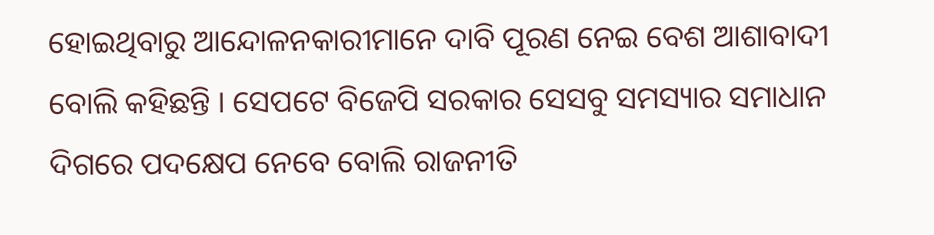ହୋଇଥିବାରୁ ଆନ୍ଦୋଳନକାରୀମାନେ ଦାବି ପୂରଣ ନେଇ ବେଶ ଆଶାବାଦୀ ବୋଲି କହିଛନ୍ତି । ସେପଟେ ବିଜେପି ସରକାର ସେସବୁ ସମସ୍ୟାର ସମାଧାନ ଦିଗରେ ପଦକ୍ଷେପ ନେବେ ବୋଲି ରାଜନୀତି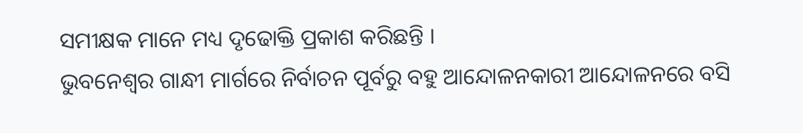ସମୀକ୍ଷକ ମାନେ ମଧ୍ୟ ଦୃଢୋକ୍ତି ପ୍ରକାଶ କରିଛନ୍ତି ।
ଭୁବନେଶ୍ୱର ଗାନ୍ଧୀ ମାର୍ଗରେ ନିର୍ବାଚନ ପୂର୍ବରୁ ବହୁ ଆନ୍ଦୋଳନକାରୀ ଆନ୍ଦୋଳନରେ ବସି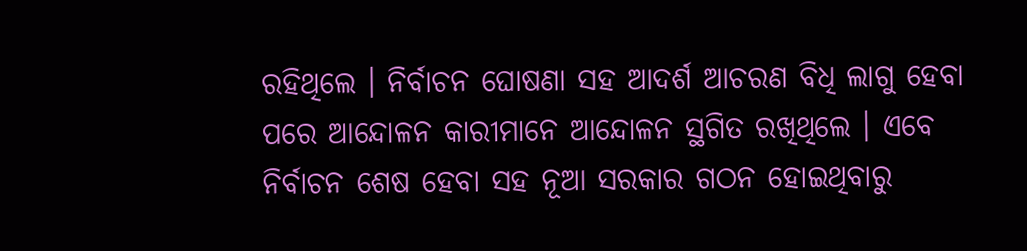ରହିଥିଲେ । ନିର୍ବାଚନ ଘୋଷଣା ସହ ଆଦର୍ଶ ଆଚରଣ ବିଧି ଲାଗୁ ହେବା ପରେ ଆନ୍ଦୋଳନ କାରୀମାନେ ଆନ୍ଦୋଳନ ସ୍ଥଗିତ ରଖିଥିଲେ । ଏବେ ନିର୍ବାଚନ ଶେଷ ହେବା ସହ ନୂଆ ସରକାର ଗଠନ ହୋଇଥିବାରୁ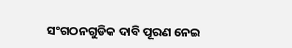ସଂଗଠନଗୁଡିକ ଦାବି ପୂରଣ ନେଇ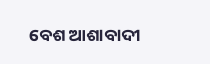ବେଶ ଆଶାବାଦୀ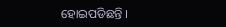ହୋଇପଡିଛନ୍ତି ।